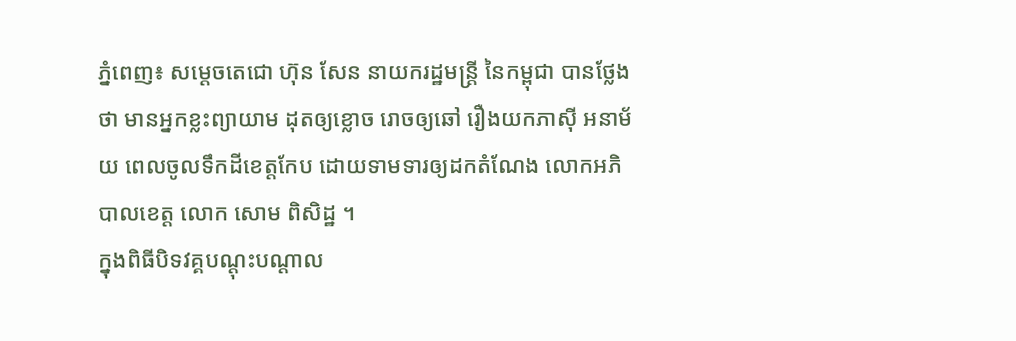ភ្នំពេញ៖ សម្ដេចតេជោ ហ៊ុន សែន នាយករដ្ឋមន្ត្រី នៃកម្ពុជា បានថ្លែងថា មានអ្នកខ្លះព្យាយាម ដុតឲ្យខ្លោច រោចឲ្យឆៅ រឿងយកភាស៊ី អនាម័យ ពេលចូលទឹកដីខេត្តកែប ដោយទាមទារឲ្យដកតំណែង លោកអភិបាលខេត្ត លោក សោម ពិសិដ្ឋ ។
ក្នុងពិធីបិទវគ្គបណ្តុះបណ្តាល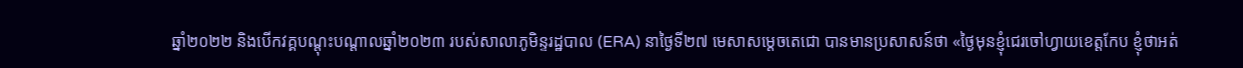ឆ្នាំ២០២២ និងបើកវគ្គបណ្តុះបណ្តាលឆ្នាំ២០២៣ របស់សាលាភូមិន្ទរដ្ឋបាល (ERA) នាថ្ងៃទី២៧ មេសាសម្តេចតេជោ បានមានប្រសាសន៍ថា «ថ្ងៃមុនខ្ញុំជេរចៅហ្វាយខេត្តកែប ខ្ញុំថាអត់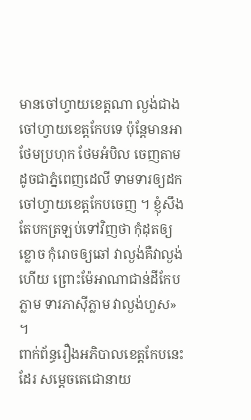មានចៅហ្វាយខេត្តណា ល្ងង់ជាងចៅហ្វាយខេត្តកែបទេ ប៉ុន្តែមានអាថែមប្រហុក ថែមអំបិល ចេញតាមដូចជាភ្នំពេញដេលី ទាមទារឲ្យដកចៅហ្វាយខេត្តកែបចេញ ។ ខ្ញុំសឹងតែបកត្រឡប់ទៅវិញថា កុំដុតឲ្យខ្លោច កុំរោចឲ្យឆៅ វាល្ងង់គឺវាល្ងង់ហើយ ព្រោះម៉ែអាណាជាន់ដីកែបភ្លាម ទារភាស៊ីភ្លាម វាល្ងង់ហួស» ។
ពាក់ព័ន្ធរឿងអភិបាលខេត្តកែបនេះដែរ សម្ដេចតេជោនាយ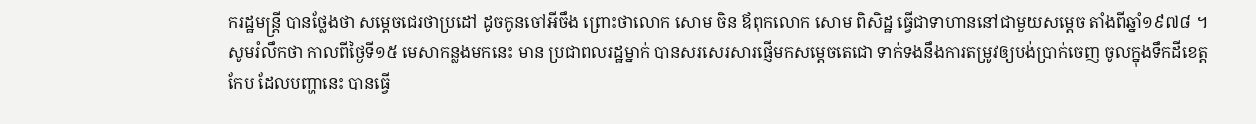ករដ្ឋមន្ត្រី បានថ្លែងថា សម្ដេចជេរថាប្រដៅ ដូចកូនចៅអីចឹង ព្រោះថាលោក សោម ចិន ឪពុកលោក សោម ពិសិដ្ឋ ធ្វើជាទាហាននៅជាមួយសម្ដេច តាំងពីឆ្នាំ១៩៧៨ ។
សូមរំលឹកថា កាលពីថ្ងៃទី១៥ មេសាកន្លងមកនេះ មាន ប្រជាពលរដ្ឋម្នាក់ បានសរសេរសារផ្ញើមកសម្តេចតេជោ ទាក់ទងនឹងការតម្រូវឲ្យបង់ប្រាក់ចេញ ចូលក្នុងទឹកដីខេត្តកែប ដែលបញ្ហានេះ បានធ្វើ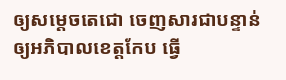ឲ្យសម្តេចតេជោ ចេញសារជាបន្ទាន់ ឲ្យអភិបាលខេត្តកែប ធ្វើ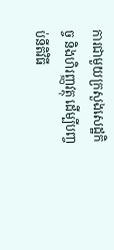ការជាមួយក្រសួងសេដ្ឋកិច្ច និងហិរញ្ញវត្ថុ ដើម្បីបញ្ចប់នីតិវិធី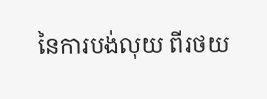នៃការបង់លុយ ពីរថយ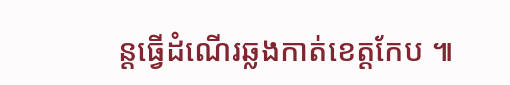ន្តធ្វើដំណើរឆ្លងកាត់ខេត្តកែប ៕